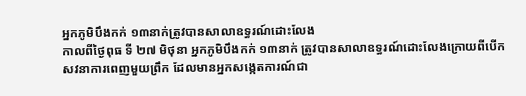អ្នកភូមិបឹងកក់ ១៣នាក់ត្រូវបានសាលាឧទ្ធរណ៍ដោះលែង
កាលពីថ្ងៃពុធ ទី ២៧ មិថុនា អ្នកភូមិបឹងកក់ ១៣នាក់ ត្រូវបានសាលាឧទ្ធរណ៍ដោះលែងក្រោយពីបើកសវនាការពេញមួយព្រឹក ដែលមានអ្នកសង្កេតការណ៍ជា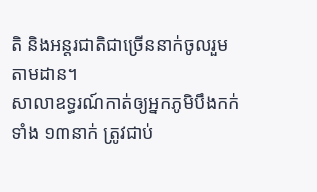តិ និងអន្តរជាតិជាច្រើននាក់ចូលរួមតាមដាន។
សាលាឧទ្ធរណ៍កាត់ឲ្យអ្នកភូមិបឹងកក់ទាំង ១៣នាក់ ត្រូវជាប់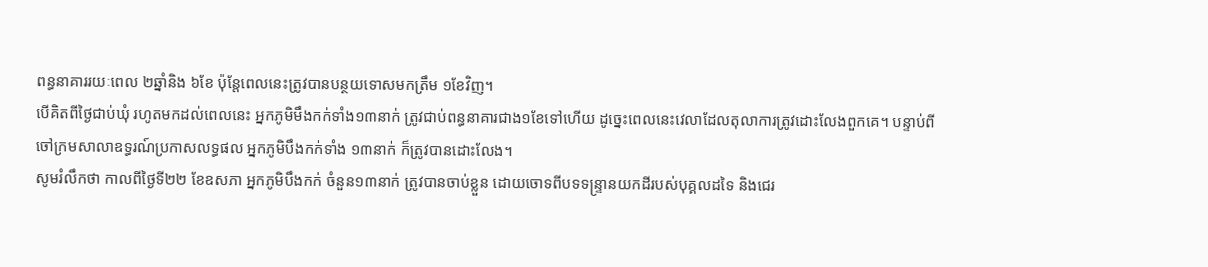ពន្ធនាគាររយៈពេល ២ឆ្នាំនិង ៦ខែ ប៉ុន្តែពេលនេះត្រូវបានបន្ថយទោសមកត្រឹម ១ខែវិញ។
បើគិតពីថ្ងៃជាប់ឃុំ រហូតមកដល់ពេលនេះ អ្នកភូមិមឹងកក់ទាំង១៣នាក់ ត្រូវជាប់ពន្ធនាគារជាង១ខែទៅហើយ ដូច្នេះពេលនេះវេលាដែលតុលាការត្រូវដោះលែងពួកគេ។ បន្ទាប់ពីចៅក្រមសាលាឧទ្ធរណ៍ប្រកាសលទ្ធផល អ្នកភូមិបឹងកក់ទាំង ១៣នាក់ ក៏ត្រូវបានដោះលែង។
សូមរំលឹកថា កាលពីថ្ងៃទី២២ ខែឧសភា អ្នកភូមិបឹងកក់ ចំនួន១៣នាក់ ត្រូវបានចាប់ខ្លួន ដោយចោទពីបទទន្ទ្រានយកដីរបស់បុគ្គលដទៃ និងជេរ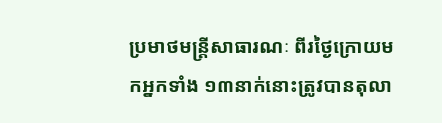ប្រមាថមន្ត្រីសាធារណៈ ពីរថ្ងៃក្រោយមកអ្នកទាំង ១៣នាក់នោះត្រូវបានតុលា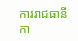ការរាជធានី កា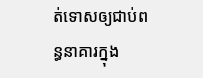ត់ទោសឲ្យជាប់ពន្ធនាគារក្នុង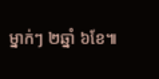ម្នាក់ៗ ២ឆ្នាំ ៦ខែ៕